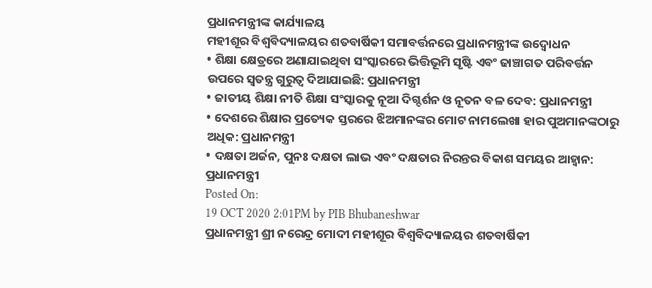ପ୍ରଧାନମନ୍ତ୍ରୀଙ୍କ କାର୍ଯ୍ୟାଳୟ
ମହୀଶୂର ବିଶ୍ୱବିଦ୍ୟାଳୟର ଶତବାର୍ଷିକୀ ସମାବର୍ତ୍ତନରେ ପ୍ରଧାନମନ୍ତ୍ରୀଙ୍କ ଉଦ୍ବୋଧନ
• ଶିକ୍ଷା କ୍ଷେତ୍ରରେ ଅଣାଯାଇଥିବା ସଂସ୍କାରରେ ଭିତ୍ତିଭୂମି ସୃଷ୍ଟି ଏବଂ ଢାଞ୍ଚାଗତ ପରିବର୍ତ୍ତନ ଉପରେ ସ୍ୱତନ୍ତ୍ର ଗୁରୁତ୍ୱ ଦିଆଯାଇଛି: ପ୍ରଧାନମନ୍ତ୍ରୀ
• ଜାତୀୟ ଶିକ୍ଷା ନୀତି ଶିକ୍ଷା ସଂସ୍କାରକୁ ନୂଆ ଦିଗ୍ଦର୍ଶନ ଓ ନୂତନ ବଳ ଦେବ: ପ୍ରଧାନମନ୍ତ୍ରୀ
• ଦେଶରେ ଶିକ୍ଷାର ପ୍ରତ୍ୟେକ ସ୍ତରରେ ଝିଅମାନଙ୍କର ମୋଟ ନାମଲେଖା ହାର ପୁଅମାନଙ୍କଠାରୁ ଅଧିକ: ପ୍ରଧାନମନ୍ତ୍ରୀ
• ଦକ୍ଷତା ଅର୍ଜନ, ପୁନଃ ଦକ୍ଷତା ଲାଭ ଏବଂ ଦକ୍ଷତାର ନିରନ୍ତର ବିକାଶ ସମୟର ଆହ୍ୱାନ: ପ୍ରଧାନମନ୍ତ୍ରୀ
Posted On:
19 OCT 2020 2:01PM by PIB Bhubaneshwar
ପ୍ରଧାନମନ୍ତ୍ରୀ ଶ୍ରୀ ନରେନ୍ଦ୍ର ମୋଦୀ ମହୀଶୂର ବିଶ୍ୱବିଦ୍ୟାଳୟର ଶତବାର୍ଷିକୀ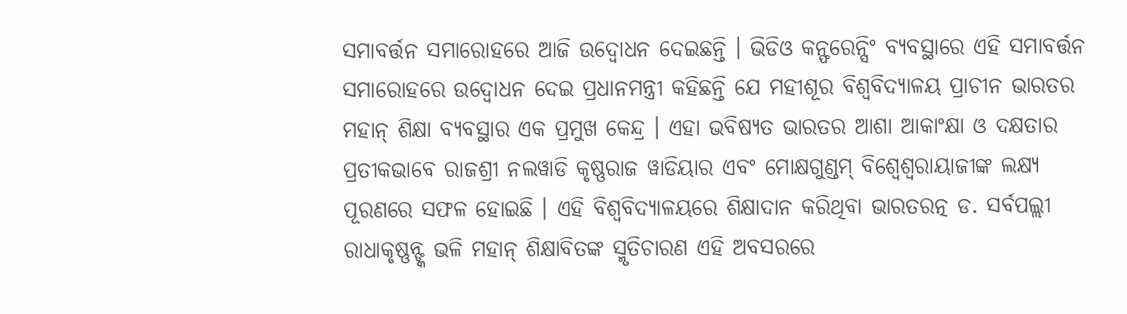ସମାବର୍ତ୍ତନ ସମାରୋହରେ ଆଜି ଉଦ୍ବୋଧନ ଦେଇଛନ୍ତି । ଭିଡିଓ କନ୍ଫରେନ୍ସିଂ ବ୍ୟବସ୍ଥାରେ ଏହି ସମାବର୍ତ୍ତନ ସମାରୋହରେ ଉଦ୍ବୋଧନ ଦେଇ ପ୍ରଧାନମନ୍ତ୍ରୀ କହିଛନ୍ତି ଯେ ମହୀଶୂର ବିଶ୍ୱବିଦ୍ୟାଳୟ ପ୍ରାଚୀନ ଭାରତର ମହାନ୍ ଶିକ୍ଷା ବ୍ୟବସ୍ଥାର ଏକ ପ୍ରମୁଖ କେନ୍ଦ୍ର । ଏହା ଭବିଷ୍ୟତ ଭାରତର ଆଶା ଆକାଂକ୍ଷା ଓ ଦକ୍ଷତାର ପ୍ରତୀକଭାବେ ରାଜଶ୍ରୀ ନଲୱାଡି କୃଷ୍ଣରାଜ ୱାଡିୟାର ଏବଂ ମୋକ୍ଷଗୁଣ୍ଡମ୍ ବିଶ୍ୱେଶ୍ୱରାୟାଜୀଙ୍କ ଲକ୍ଷ୍ୟ ପୂରଣରେ ସଫଳ ହୋଇଛି । ଏହି ବିଶ୍ୱବିଦ୍ୟାଳୟରେ ଶିକ୍ଷାଦାନ କରିଥିବା ଭାରତରତ୍ନ ଡ. ସର୍ବପଲ୍ଲୀ ରାଧାକୃଷ୍ଣନ୍ଙ୍କ ଭଳି ମହାନ୍ ଶିକ୍ଷାବିତଙ୍କ ସ୍ମୃତିଚାରଣ ଏହି ଅବସରରେ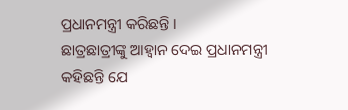ପ୍ରଧାନମନ୍ତ୍ରୀ କରିଛନ୍ତି ।
ଛାତ୍ରଛାତ୍ରୀଙ୍କୁ ଆହ୍ୱାନ ଦେଇ ପ୍ରଧାନମନ୍ତ୍ରୀ କହିଛନ୍ତି ଯେ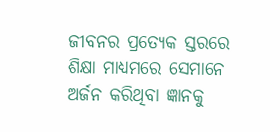ଜୀବନର ପ୍ରତ୍ୟେକ ସ୍ତରରେ ଶିକ୍ଷା ମାଧ୍ୟମରେ ସେମାନେ ଅର୍ଜନ କରିଥିବା ଜ୍ଞାନକୁ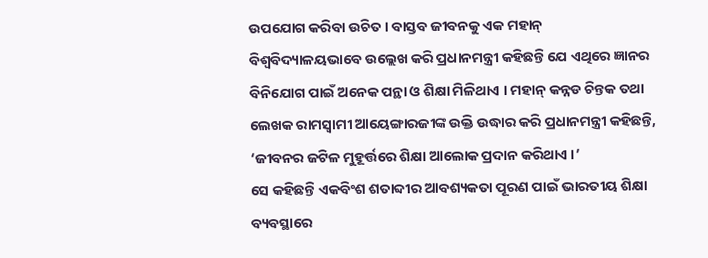ଉପଯୋଗ କରିବା ଉଚିତ । ବାସ୍ତବ ଜୀବନକୁ ଏକ ମହାନ୍ ବିଶ୍ୱବିଦ୍ୟାଳୟଭାବେ ଉଲ୍ଲେଖ କରି ପ୍ରଧାନମନ୍ତ୍ରୀ କହିଛନ୍ତି ଯେ ଏଥିରେ ଜ୍ଞାନର ବିନିଯୋଗ ପାଇଁ ଅନେକ ପନ୍ଥା ଓ ଶିକ୍ଷା ମିଳିଥାଏ । ମହାନ୍ କନ୍ନଡ ଚିନ୍ତକ ତଥା ଲେଖକ ରାମସ୍ୱାମୀ ଆୟେଙ୍ଗାରଜୀଙ୍କ ଉକ୍ତି ଉଦ୍ଧାର କରି ପ୍ରଧାନମନ୍ତ୍ରୀ କହିଛନ୍ତି, ‘ଜୀବନର ଜଟିଳ ମୁହୂର୍ତ୍ତରେ ଶିକ୍ଷା ଆଲୋକ ପ୍ରଦାନ କରିଥାଏ ।’
ସେ କହିଛନ୍ତି ଏକବିଂଶ ଶତାବ୍ଦୀର ଆବଶ୍ୟକତା ପୂରଣ ପାଇଁ ଭାରତୀୟ ଶିକ୍ଷା ବ୍ୟବସ୍ଥାରେ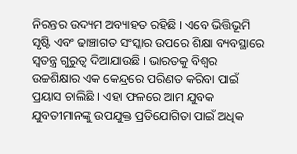ନିରନ୍ତର ଉଦ୍ୟମ ଅବ୍ୟାହତ ରହିଛି । ଏବେ ଭିତ୍ତିଭୂମି ସୃଷ୍ଟି ଏବଂ ଢାଞ୍ଚାଗତ ସଂସ୍କାର ଉପରେ ଶିକ୍ଷା ବ୍ୟବସ୍ଥାରେ ସ୍ୱତନ୍ତ୍ର ଗୁରୁତ୍ୱ ଦିଆଯାଉଛି । ଭାରତକୁ ବିଶ୍ୱର ଉଚ୍ଚଶିକ୍ଷାର ଏକ କେନ୍ଦ୍ରରେ ପରିଣତ କରିବା ପାଇଁ ପ୍ରୟାସ ଚାଲିଛି । ଏହା ଫଳରେ ଆମ ଯୁବକ ଯୁବତୀମାନଙ୍କୁ ଉପଯୁକ୍ତ ପ୍ରତିଯୋଗିତା ପାଇଁ ଅଧିକ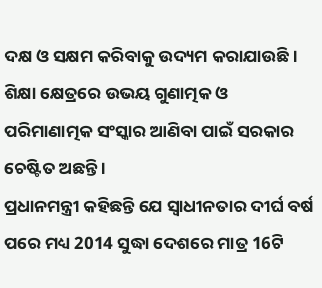ଦକ୍ଷ ଓ ସକ୍ଷମ କରିବାକୁ ଉଦ୍ୟମ କରାଯାଉଛି । ଶିକ୍ଷା କ୍ଷେତ୍ରରେ ଉଭୟ ଗୁଣାତ୍ମକ ଓ ପରିମାଣାତ୍ମକ ସଂସ୍କାର ଆଣିବା ପାଇଁ ସରକାର ଚେଷ୍ଟିତ ଅଛନ୍ତି ।
ପ୍ରଧାନମନ୍ତ୍ରୀ କହିଛନ୍ତି ଯେ ସ୍ୱାଧୀନତାର ଦୀର୍ଘ ବର୍ଷ ପରେ ମଧ୍ୟ 2014 ସୁଦ୍ଧା ଦେଶରେ ମାତ୍ର 16ଟି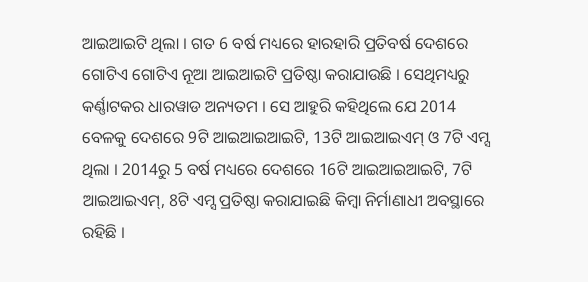ଆଇଆଇଟି ଥିଲା । ଗତ 6 ବର୍ଷ ମଧ୍ୟରେ ହାରହାରି ପ୍ରତିବର୍ଷ ଦେଶରେ ଗୋଟିଏ ଗୋଟିଏ ନୂଆ ଆଇଆଇଟି ପ୍ରତିଷ୍ଠା କରାଯାଉଛି । ସେଥିମଧ୍ୟରୁ କର୍ଣ୍ଣାଟକର ଧାରୱାଡ ଅନ୍ୟତମ । ସେ ଆହୁରି କହିଥିଲେ ଯେ 2014 ବେଳକୁ ଦେଶରେ 9ଟି ଆଇଆଇଆଇଟି, 13ଟି ଆଇଆଇଏମ୍ ଓ 7ଟି ଏମ୍ସ ଥିଲା । 2014ରୁ 5 ବର୍ଷ ମଧ୍ୟରେ ଦେଶରେ 16ଟି ଆଇଆଇଆଇଟି, 7ଟି ଆଇଆଇଏମ୍, 8ଟି ଏମ୍ସ ପ୍ରତିଷ୍ଠା କରାଯାଇଛି କିମ୍ବା ନିର୍ମାଣାଧୀ ଅବସ୍ଥାରେ ରହିଛି ।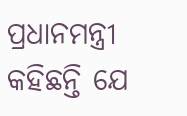ପ୍ରଧାନମନ୍ତ୍ରୀ କହିଛନ୍ତି ଯେ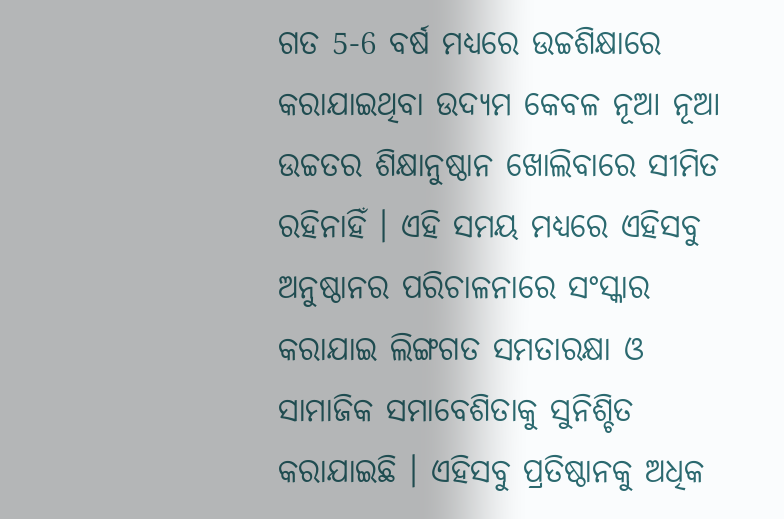ଗତ 5-6 ବର୍ଷ ମଧ୍ୟରେ ଉଚ୍ଚଶିକ୍ଷାରେ କରାଯାଇଥିବା ଉଦ୍ୟମ କେବଳ ନୂଆ ନୂଆ ଉଚ୍ଚତର ଶିକ୍ଷାନୁଷ୍ଠାନ ଖୋଲିବାରେ ସୀମିତ ରହିନାହିଁ । ଏହି ସମୟ ମଧ୍ୟରେ ଏହିସବୁ ଅନୁଷ୍ଠାନର ପରିଚାଳନାରେ ସଂସ୍କାର କରାଯାଇ ଲିଙ୍ଗଗତ ସମତାରକ୍ଷା ଓ ସାମାଜିକ ସମାବେଶିତାକୁ ସୁନିଶ୍ଚିତ କରାଯାଇଛି । ଏହିସବୁ ପ୍ରତିଷ୍ଠାନକୁ ଅଧିକ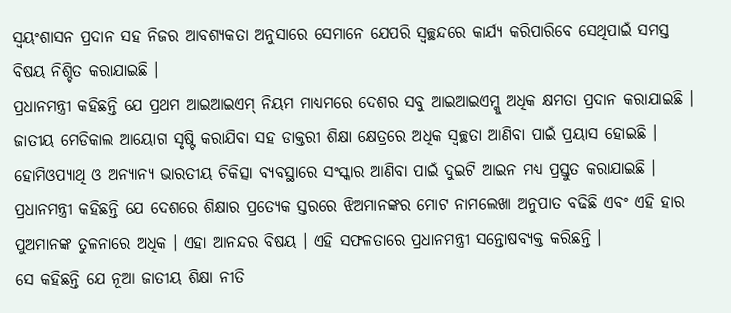ସ୍ୱୟଂଶାସନ ପ୍ରଦାନ ସହ ନିଜର ଆବଶ୍ୟକତା ଅନୁସାରେ ସେମାନେ ଯେପରି ସ୍ୱଚ୍ଛନ୍ଦରେ କାର୍ଯ୍ୟ କରିପାରିବେ ସେଥିପାଇଁ ସମସ୍ତ ବିଷୟ ନିଶ୍ଚିତ କରାଯାଇଛି ।
ପ୍ରଧାନମନ୍ତ୍ରୀ କହିଛନ୍ତି ଯେ ପ୍ରଥମ ଆଇଆଇଏମ୍ ନିୟମ ମାଧ୍ୟମରେ ଦେଶର ସବୁ ଆଇଆଇଏମ୍କୁ ଅଧିକ କ୍ଷମତା ପ୍ରଦାନ କରାଯାଇଛି । ଜାତୀୟ ମେଡିକାଲ ଆୟୋଗ ସୃଷ୍ଟି କରାଯିବା ସହ ଡାକ୍ତରୀ ଶିକ୍ଷା କ୍ଷେତ୍ରରେ ଅଧିକ ସ୍ୱଚ୍ଛତା ଆଣିବା ପାଇଁ ପ୍ରୟାସ ହୋଇଛି । ହୋମିଓପ୍ୟାଥି ଓ ଅନ୍ୟାନ୍ୟ ଭାରତୀୟ ଚିକିତ୍ସା ବ୍ୟବସ୍ଥାରେ ସଂସ୍କାର ଆଣିବା ପାଇଁ ଦୁଇଟି ଆଇନ ମଧ୍ୟ ପ୍ରସ୍ତୁତ କରାଯାଇଛି ।
ପ୍ରଧାନମନ୍ତ୍ରୀ କହିଛନ୍ତି ଯେ ଦେଶରେ ଶିକ୍ଷାର ପ୍ରତ୍ୟେକ ସ୍ତରରେ ଝିଅମାନଙ୍କର ମୋଟ ନାମଲେଖା ଅନୁପାତ ବଢିଛି ଏବଂ ଏହି ହାର ପୁଅମାନଙ୍କ ତୁଳନାରେ ଅଧିକ । ଏହା ଆନନ୍ଦର ବିଷୟ । ଏହି ସଫଳତାରେ ପ୍ରଧାନମନ୍ତ୍ରୀ ସନ୍ତୋଷବ୍ୟକ୍ତ କରିଛନ୍ତି ।
ସେ କହିଛନ୍ତି ଯେ ନୂଆ ଜାତୀୟ ଶିକ୍ଷା ନୀତି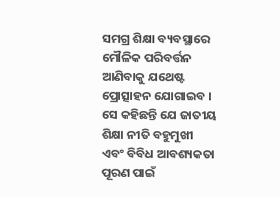ସମଗ୍ର ଶିକ୍ଷା ବ୍ୟବସ୍ଥାରେ ମୌଳିକ ପରିବର୍ତ୍ତନ ଆଣିବାକୁ ଯଥେଷ୍ଟ ପ୍ରୋତ୍ସାହନ ଯୋଗାଇବ ।
ସେ କହିଛନ୍ତି ଯେ ଜାତୀୟ ଶିକ୍ଷା ନୀତି ବହୁମୁଖୀ ଏବଂ ବିବିଧ ଆବଶ୍ୟକତା ପୂରଣ ପାଇଁ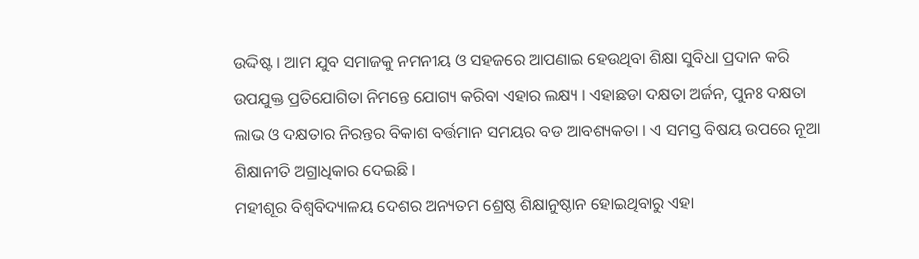ଉଦ୍ଦିଷ୍ଟ । ଆମ ଯୁବ ସମାଜକୁ ନମନୀୟ ଓ ସହଜରେ ଆପଣାଇ ହେଉଥିବା ଶିକ୍ଷା ସୁବିଧା ପ୍ରଦାନ କରି ଉପଯୁକ୍ତ ପ୍ରତିଯୋଗିତା ନିମନ୍ତେ ଯୋଗ୍ୟ କରିବା ଏହାର ଲକ୍ଷ୍ୟ । ଏହାଛଡା ଦକ୍ଷତା ଅର୍ଜନ, ପୁନଃ ଦକ୍ଷତା ଲାଭ ଓ ଦକ୍ଷତାର ନିରନ୍ତର ବିକାଶ ବର୍ତ୍ତମାନ ସମୟର ବଡ ଆବଶ୍ୟକତା । ଏ ସମସ୍ତ ବିଷୟ ଉପରେ ନୂଆ ଶିକ୍ଷାନୀତି ଅଗ୍ରାଧିକାର ଦେଇଛି ।
ମହୀଶୂର ବିଶ୍ୱବିଦ୍ୟାଳୟ ଦେଶର ଅନ୍ୟତମ ଶ୍ରେଷ୍ଠ ଶିକ୍ଷାନୁଷ୍ଠାନ ହୋଇଥିବାରୁ ଏହା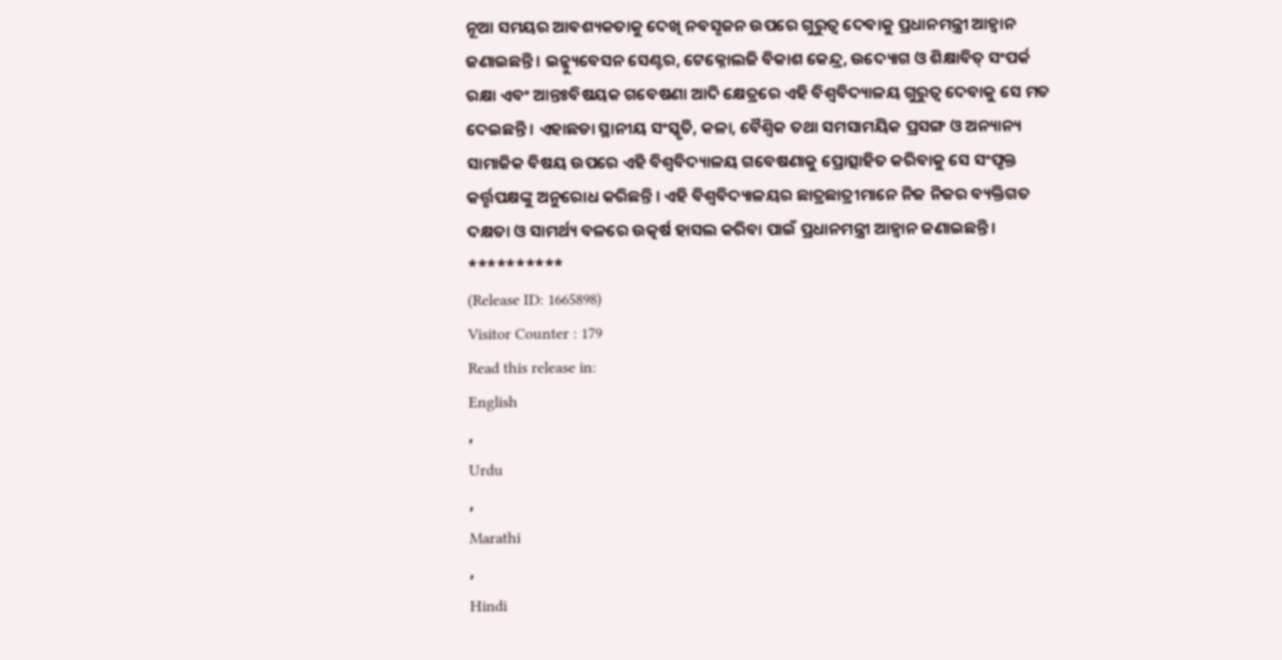ନୂଆ ସମୟର ଆବଶ୍ୟକତାକୁ ଦେଖି ନବସୃଜନ ଉପରେ ଗୁରୁତ୍ୱ ଦେବାକୁ ପ୍ରଧାନମନ୍ତ୍ରୀ ଆହ୍ୱାନ ଜଣାଇଛନ୍ତି । ଇନ୍କ୍ୟୁବେସନ ସେଣ୍ଟର, ଟେକ୍ନୋଲଜି ବିକାଶ କେନ୍ଦ୍ର, ଉଦ୍ୟୋଗ ଓ ଶିକ୍ଷାବିତ୍ ସଂପର୍କ ରକ୍ଷା ଏବଂ ଆନ୍ତଃବିଷୟକ ଗବେଷଣା ଆଦି କ୍ଷେତ୍ରରେ ଏହି ବିଶ୍ୱବିଦ୍ୟାଳୟ ଗୁରୁତ୍ୱ ଦେବାକୁ ସେ ମତ ଦେଇଛନ୍ତି । ଏହାଛଡା ସ୍ଥାନୀୟ ସଂସ୍କୃତି, କଳା, ବୈଶ୍ୱିକ ତଥା ସମସାମୟିକ ପ୍ରସଙ୍ଗ ଓ ଅନ୍ୟାନ୍ୟ ସାମାଜିକ ବିଷୟ ଉପରେ ଏହି ବିଶ୍ୱବିଦ୍ୟାଳୟ ଗବେଷଣାକୁ ପ୍ରୋତ୍ସାହିତ କରିବାକୁ ସେ ସଂପୃକ୍ତ କର୍ତ୍ତୃପକ୍ଷଙ୍କୁ ଅନୁରୋଧ କରିଛନ୍ତି । ଏହି ବିଶ୍ୱବିଦ୍ୟାଳୟର ଛାତ୍ରଛାତ୍ରୀମାନେ ନିଜ ନିଜର ବ୍ୟକ୍ତିଗତ ଦକ୍ଷତା ଓ ସାମର୍ଥ୍ୟ ବଳରେ ଉତ୍କର୍ଷ ହାସଲ କରିବା ପାଇଁ ପ୍ରଧାନମନ୍ତ୍ରୀ ଆହ୍ୱାନ ଜଣାଇଛନ୍ତି ।
**********
(Release ID: 1665898)
Visitor Counter : 179
Read this release in:
English
,
Urdu
,
Marathi
,
Hindi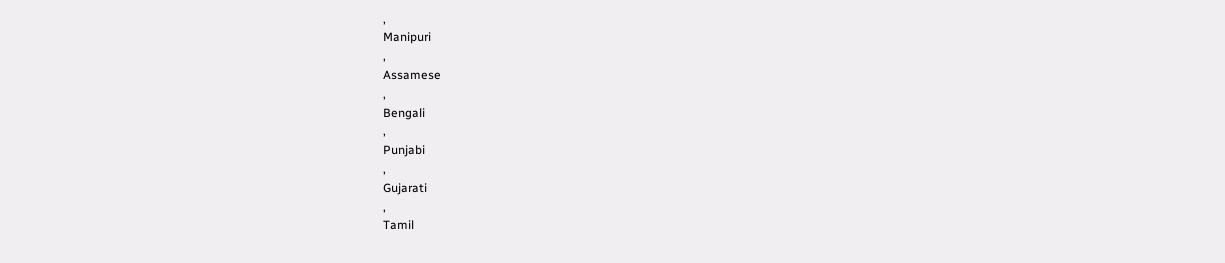,
Manipuri
,
Assamese
,
Bengali
,
Punjabi
,
Gujarati
,
Tamil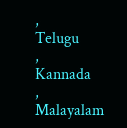,
Telugu
,
Kannada
,
Malayalam